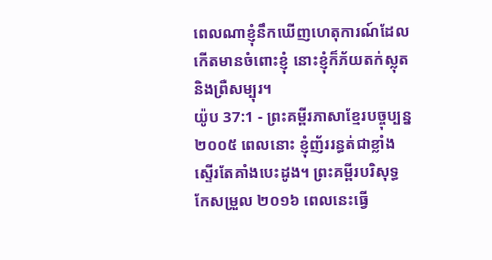ពេលណាខ្ញុំនឹកឃើញហេតុការណ៍ដែល កើតមានចំពោះខ្ញុំ នោះខ្ញុំក៏ភ័យតក់ស្លុត និងព្រឺសម្បុរ។
យ៉ូប 37:1 - ព្រះគម្ពីរភាសាខ្មែរបច្ចុប្បន្ន ២០០៥ ពេលនោះ ខ្ញុំញ័ររន្ធត់ជាខ្លាំង ស្ទើរតែគាំងបេះដូង។ ព្រះគម្ពីរបរិសុទ្ធកែសម្រួល ២០១៦ ពេលនេះធ្វើ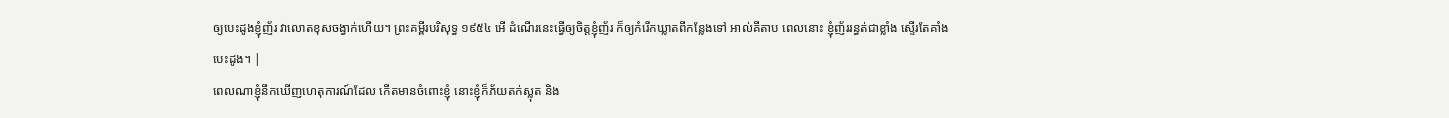ឲ្យបេះដូងខ្ញុំញ័រ វាលោតខុសចង្វាក់ហើយ។ ព្រះគម្ពីរបរិសុទ្ធ ១៩៥៤ អើ ដំណើរនេះធ្វើឲ្យចិត្តខ្ញុំញ័រ ក៏ឲ្យកំរើកឃ្លាតពីកន្លែងទៅ អាល់គីតាប ពេលនោះ ខ្ញុំញ័ររន្ធត់ជាខ្លាំង ស្ទើរតែគាំងបេះដូង។ |
ពេលណាខ្ញុំនឹកឃើញហេតុការណ៍ដែល កើតមានចំពោះខ្ញុំ នោះខ្ញុំក៏ភ័យតក់ស្លុត និង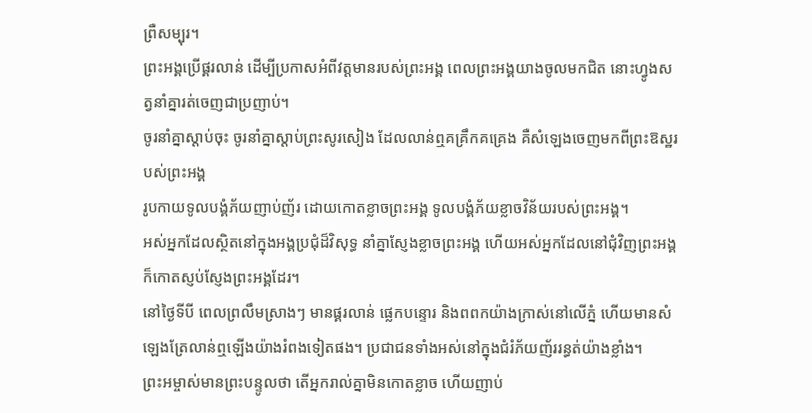ព្រឺសម្បុរ។
ព្រះអង្គប្រើផ្គរលាន់ ដើម្បីប្រកាសអំពីវត្តមានរបស់ព្រះអង្គ ពេលព្រះអង្គយាងចូលមកជិត នោះហ្វូងសត្វនាំគ្នារត់ចេញជាប្រញាប់។
ចូរនាំគ្នាស្ដាប់ចុះ ចូរនាំគ្នាស្ដាប់ព្រះសូរសៀង ដែលលាន់ឮគគ្រឹកគគ្រេង គឺសំឡេងចេញមកពីព្រះឱស្ឋរបស់ព្រះអង្គ
រូបកាយទូលបង្គំភ័យញាប់ញ័រ ដោយកោតខ្លាចព្រះអង្គ ទូលបង្គំភ័យខ្លាចវិន័យរបស់ព្រះអង្គ។
អស់អ្នកដែលស្ថិតនៅក្នុងអង្គប្រជុំដ៏វិសុទ្ធ នាំគ្នាស្ញែងខ្លាចព្រះអង្គ ហើយអស់អ្នកដែលនៅជុំវិញព្រះអង្គ ក៏កោតស្ញប់ស្ញែងព្រះអង្គដែរ។
នៅថ្ងៃទីបី ពេលព្រលឹមស្រាងៗ មានផ្គរលាន់ ផ្លេកបន្ទោរ និងពពកយ៉ាងក្រាស់នៅលើភ្នំ ហើយមានសំឡេងត្រែលាន់ឮឡើងយ៉ាងរំពងទៀតផង។ ប្រជាជនទាំងអស់នៅក្នុងជំរំភ័យញ័ររន្ធត់យ៉ាងខ្លាំង។
ព្រះអម្ចាស់មានព្រះបន្ទូលថា តើអ្នករាល់គ្នាមិនកោតខ្លាច ហើយញាប់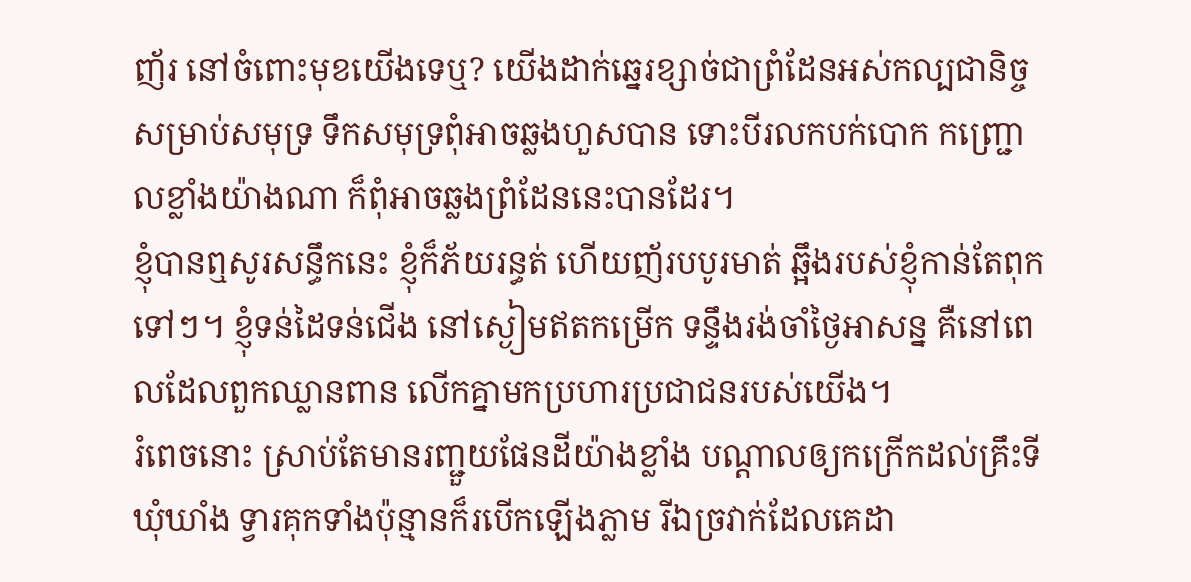ញ័រ នៅចំពោះមុខយើងទេឬ? យើងដាក់ឆ្នេរខ្សាច់ជាព្រំដែនអស់កល្បជានិច្ច សម្រាប់សមុទ្រ ទឹកសមុទ្រពុំអាចឆ្លងហួសបាន ទោះបីរលកបក់បោក កញ្ជ្រោលខ្លាំងយ៉ាងណា ក៏ពុំអាចឆ្លងព្រំដែននេះបានដែរ។
ខ្ញុំបានឮសូរសន្ធឹកនេះ ខ្ញុំក៏ភ័យរន្ធត់ ហើយញ័របបូរមាត់ ឆ្អឹងរបស់ខ្ញុំកាន់តែពុកទៅៗ។ ខ្ញុំទន់ដៃទន់ជើង នៅស្ងៀមឥតកម្រើក ទន្ទឹងរង់ចាំថ្ងៃអាសន្ន គឺនៅពេលដែលពួកឈ្លានពាន លើកគ្នាមកប្រហារប្រជាជនរបស់យើង។
រំពេចនោះ ស្រាប់តែមានរញ្ជួយផែនដីយ៉ាងខ្លាំង បណ្ដាលឲ្យកក្រើកដល់គ្រឹះទីឃុំឃាំង ទ្វារគុកទាំងប៉ុន្មានក៏របើកឡើងភ្លាម រីឯច្រវាក់ដែលគេដា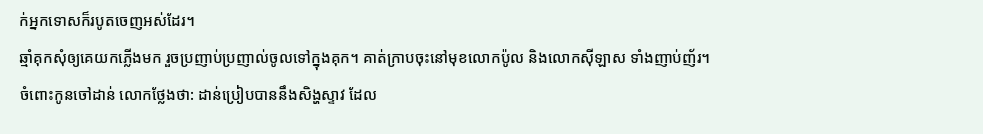ក់អ្នកទោសក៏របូតចេញអស់ដែរ។
ឆ្មាំគុកសុំឲ្យគេយកភ្លើងមក រួចប្រញាប់ប្រញាល់ចូលទៅក្នុងគុក។ គាត់ក្រាបចុះនៅមុខលោកប៉ូល និងលោកស៊ីឡាស ទាំងញាប់ញ័រ។
ចំពោះកូនចៅដាន់ លោកថ្លែងថា: ដាន់ប្រៀបបាននឹងសិង្ហស្ទាវ ដែល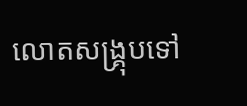លោតសង្គ្រុបទៅ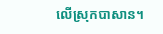លើស្រុកបាសាន។